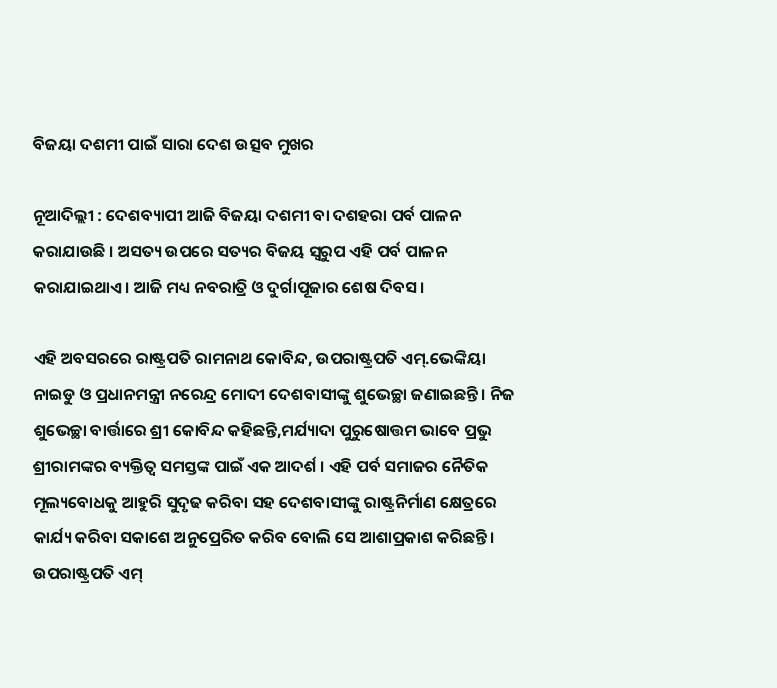ବିଜୟା ଦଶମୀ ପାଇଁ ସାରା ଦେଶ ଉତ୍ସବ ମୁଖର

ନୂଆଦିଲ୍ଲୀ : ଦେଶବ୍ୟାପୀ ଆଜି ବିଜୟା ଦଶମୀ ବା ଦଶହରା ପର୍ବ ପାଳନ କରାଯାଉଛି । ଅସତ୍ୟ ଉପରେ ସତ୍ୟର ବିଜୟ ସ୍ୱରୁପ ଏହି ପର୍ବ ପାଳନ କରାଯାଇଥାଏ। ଆଜି ମଧ୍ୟ ନବରାତ୍ରି ଓ ଦୁର୍ଗାପୂଜାର ଶେଷ ଦିବସ।

ଏହି ଅବସରରେ ରାଷ୍ଟ୍ରପତି ରାମନାଥ କୋବିନ୍ଦ, ଉପରାଷ୍ଟ୍ରପତି ଏମ୍‍.ଭେଙ୍କିୟା ନାଇଡୁ ଓ ପ୍ରଧାନମନ୍ତ୍ରୀ ନରେନ୍ଦ୍ର ମୋଦୀ ଦେଶବାସୀଙ୍କୁ ଶୁଭେଚ୍ଛା ଜଣାଇଛନ୍ତି । ନିଜ ଶୁଭେଚ୍ଛା ବାର୍ତ୍ତାରେ ଶ୍ରୀ କୋବିନ୍ଦ କହିଛନ୍ତି,ମର୍ଯ୍ୟାଦା ପୁରୁଷୋତ୍ତମ ଭାବେ ପ୍ରଭୁ ଶ୍ରୀରାମଙ୍କର ବ୍ୟକ୍ତିତ୍ୱ ସମସ୍ତଙ୍କ ପାଇଁ ଏକ ଆଦର୍ଶ । ଏହି ପର୍ବ ସମାଜର ନୈତିକ ମୂଲ୍ୟବୋଧକୁ ଆହୁରି ସୁଦୃଢ କରିବା ସହ ଦେଶବାସୀଙ୍କୁ ରାଷ୍ଟ୍ରନିର୍ମାଣ କ୍ଷେତ୍ରରେ କାର୍ଯ୍ୟ କରିବା ସକାଶେ ଅନୁପ୍ରେରିତ କରିବ ବୋଲି ସେ ଆଶାପ୍ରକାଶ କରିଛନ୍ତି।
ଉପରାଷ୍ଟ୍ରପତି ଏମ୍‍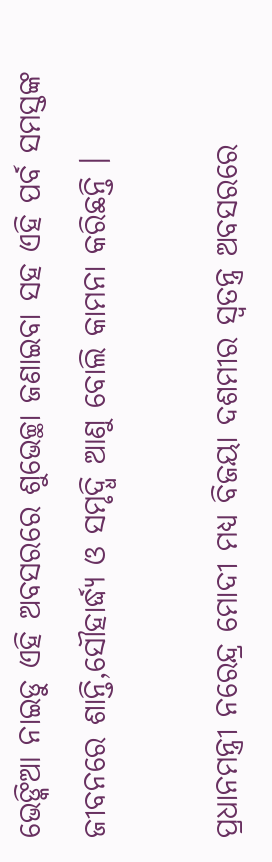ଭେଙ୍କିଆ ନାଇଡୁ ଏହି ଅବସରରେ ଶୁଭେଚ୍ଛା ଜଣାଇବା ସହ ଏହି ପର୍ବ ସମସ୍ତଙ୍କ ଜୀବନରେ ଶାନ୍ତି,ସୌହାର୍ଦ୍ଧ୍ୟ ଓ ସମୃଦ୍ଧି ଆଣୁ ବୋଲି କାମନା କରିଛନ୍ତି ।

ପ୍ରଧାନମନ୍ତ୍ରୀ ନରେନ୍ଦ୍ର ମୋଦୀ ମଧ୍ୟ ବିଜୟା ଦଶମୀର ସ୍ବତନ୍ତ୍ର ଅବସରରେ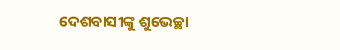ଦେଶବାସୀଙ୍କୁ ଶୁଭେଚ୍ଛା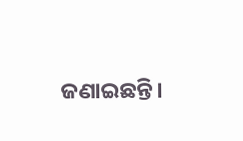ଜଣାଇଛନ୍ତି।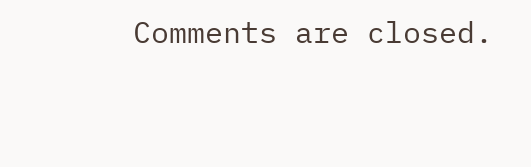Comments are closed.